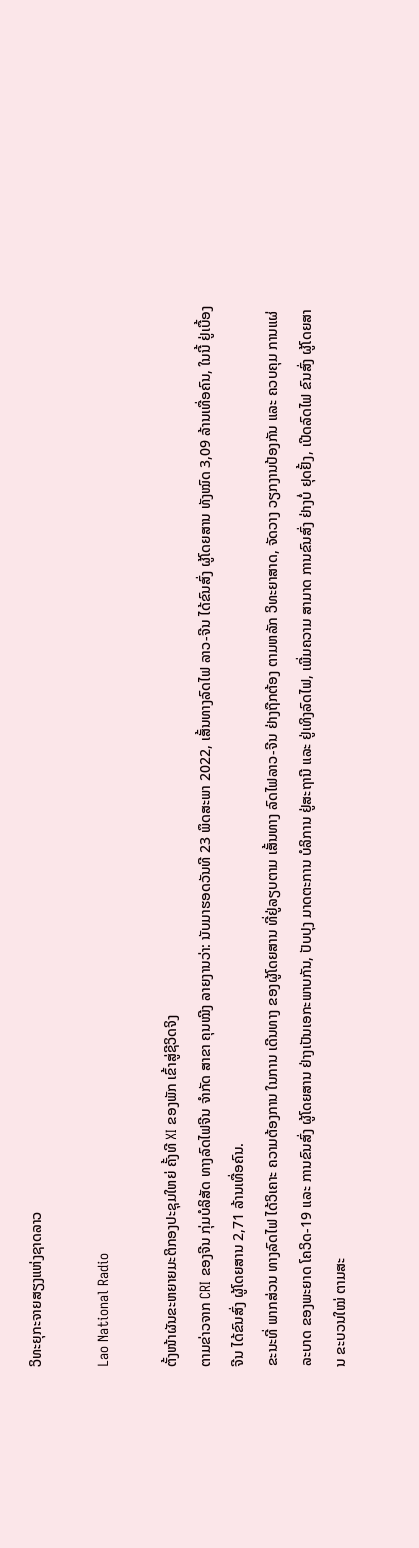ວິທະຍຸກະຈາຍສຽງແຫ່ງຊາດລາວ

Lao National Radio

ຕັ້ງໜ້າຜັນຂະຫຍາຍມະຕິກອງປະຊຸມໃຫຍ່ ຄັ້ງທີ XI ຂອງພັກ ເຂົ້າສູ່ຊີວິດຈິງ
ຕາມຂ່າວຈາກ CRI ຂອງຈີນ ກຸ່ມບໍລິສັດ ທາງລົດໄຟຈີນ ຈຳກັດ ສາຂາ ຄຸນໝີງ ລາຍງານວ່າ: ນັບມາຮອດວັນທີ 23 ພຶດສະພາ 2022, ເສັ້ນທາງລົດໄຟ ລາວ-ຈີນ ໄດ້ຂົນສົ່ງ ຜູ້ໂດຍສານ ທັງໝົດ 3,09 ລ້ານເທື່ອຄົນ, ໃນນີ້ ຢູ່ເບື້ອງຈີນ ໄດ້ຂົນສົ່ງ ຜູ້ໂດຍສານ 2,71 ລ້ານເທື່ອຄົນ.
ຂະນະທີ່ ພາກສ່ວນ ທາງລົດໄຟ ໄດ້ວິເຄາະ ຄວາມຕ້ອງການ ໃນການ ເດີນທາງ ຂອງຜູ້ໂດຍສານ ທີ່ຢູ່ລຽບຕາມ ເສັ້ນທາງ ລົດໄຟລາວ-ຈີນ ຢ່າງຖືກຕ້ອງ ຕາມຫລັກ ວິທະຍາສາດ, ຈັດວາງ ວຽກງານປ້ອງກັນ ແລະ ຄວບຄຸມ ການແຜ່ລະບາດ ຂອງພະຍາດ ໂຄວິດ-19 ແລະ ການຂົນສົ່ງ ຜູ້ໂດຍສານ ຢ່າງເປັນເອກະພາບກັນ, ປັບປຸງ ມາດຕະການ ບໍລິການ ຢູ່ສະຖານີ ແລະ ຢູ່ເທິງລົດໄຟ, ເພີ່ມຄວາມ ສາມາດ ການຂົນສົ່ງ ຢ່າງບໍ່ ຢຸດຢັ້ງ, ເປີດລົດໄຟ ຂົນສົ່ງ ຜູ້ໂດຍສານ ຂະບວນໃໝ່ ຕາມສະ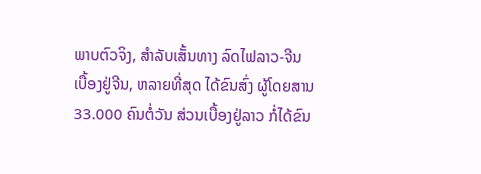ພາບຕົວຈິງ, ສຳລັບເສັ້ນທາງ ລົດໄຟລາວ-ຈີນ ເບື້ອງຢູ່ຈີນ, ຫລາຍທີ່ສຸດ ໄດ້ຂົນສົ່ງ ຜູ້ໂດຍສານ 33.000 ຄົນຕໍ່ວັນ ສ່ວນເບື້ອງຢູ່ລາວ ກໍ່ໄດ້ຂົນ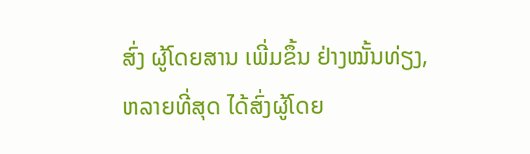ສົ່ງ ຜູ້ໂດຍສານ ເພີ່ມຂຶ້ນ ຢ່າງໝັ້ນທ່ຽງ, ຫລາຍທີ່ສຸດ ໄດ້ສົ່ງຜູ້ໂດຍ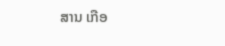ສານ ເກືອ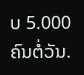ບ 5.000 ຄົນຕໍ່ວັນ.